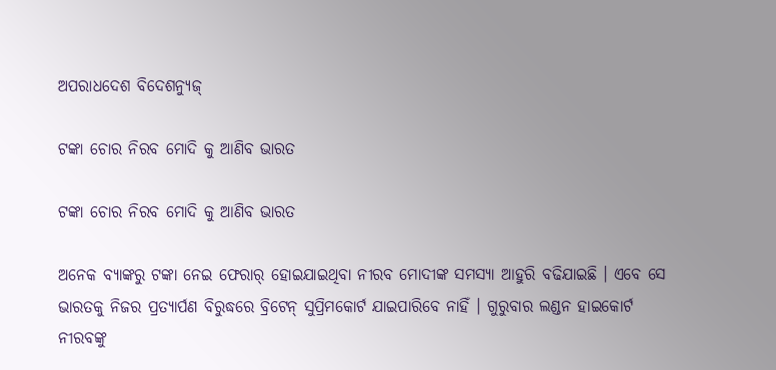ଅପରାଧଦେଶ ବିଦେଶନ୍ୟୁଜ୍

ଟଙ୍କା ଚୋର ନିରବ ମୋଦି କୁ ଆଣିବ ଭାରତ

ଟଙ୍କା ଚୋର ନିରବ ମୋଦି କୁ ଆଣିବ ଭାରତ

ଅନେକ ବ୍ୟାଙ୍କରୁ ଟଙ୍କା ନେଇ ଫେରାର୍ ହୋଇଯାଇଥିବା ନୀରବ ମୋଦୀଙ୍କ ସମସ୍ୟା ଆହୁରି ବଢିଯାଇଛି । ଏବେ ସେ ଭାରତକୁ ନିଜର ପ୍ରତ୍ୟାର୍ପଣ ବିରୁଦ୍ଧରେ ବ୍ରିଟେନ୍ ସୁପ୍ରିମକୋର୍ଟ ଯାଇପାରିବେ ନାହିଁ । ଗୁରୁବାର ଲଣ୍ଡନ ହାଇକୋର୍ଟ ନୀରବଙ୍କୁ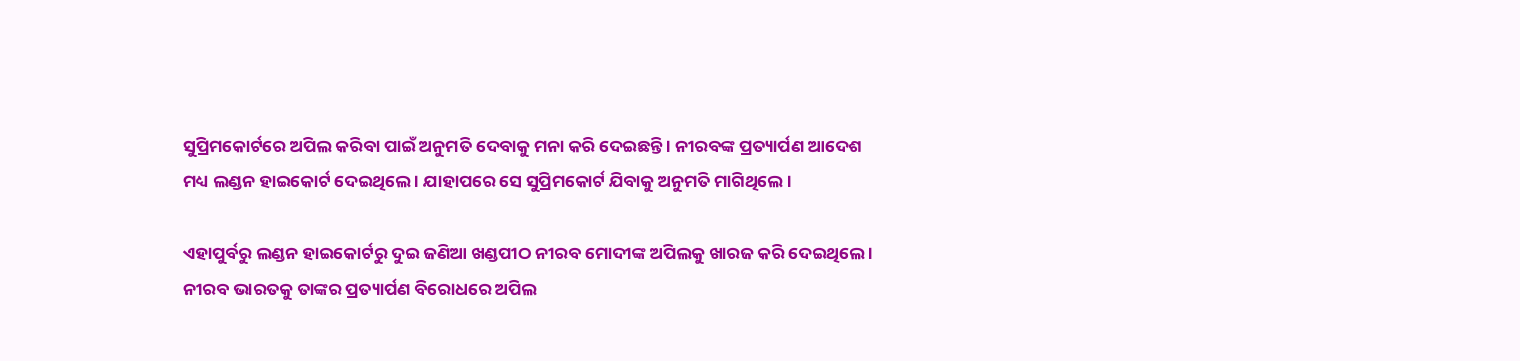ସୁପ୍ରିମକୋର୍ଟରେ ଅପିଲ କରିବା ପାଇଁ ଅନୁମତି ଦେବାକୁ ମନା କରି ଦେଇଛନ୍ତି । ନୀରବଙ୍କ ପ୍ରତ୍ୟାର୍ପଣ ଆଦେଶ ମଧ୍ୟ ଲଣ୍ଡନ ହାଇକୋର୍ଟ ଦେଇଥିଲେ । ଯାହାପରେ ସେ ସୁପ୍ରିମକୋର୍ଟ ଯିବାକୁ ଅନୁମତି ମାଗିଥିଲେ ।

ଏହାପୁର୍ବରୁ ଲଣ୍ଡନ ହାଇକୋର୍ଟରୁ ଦୁଇ ଜଣିଆ ଖଣ୍ଡପୀଠ ନୀରବ ମୋଦୀଙ୍କ ଅପିଲକୁ ଖାରଜ କରି ଦେଇଥିଲେ । ନୀରବ ଭାରତକୁ ତାଙ୍କର ପ୍ରତ୍ୟାର୍ପଣ ବିରୋଧରେ ଅପିଲ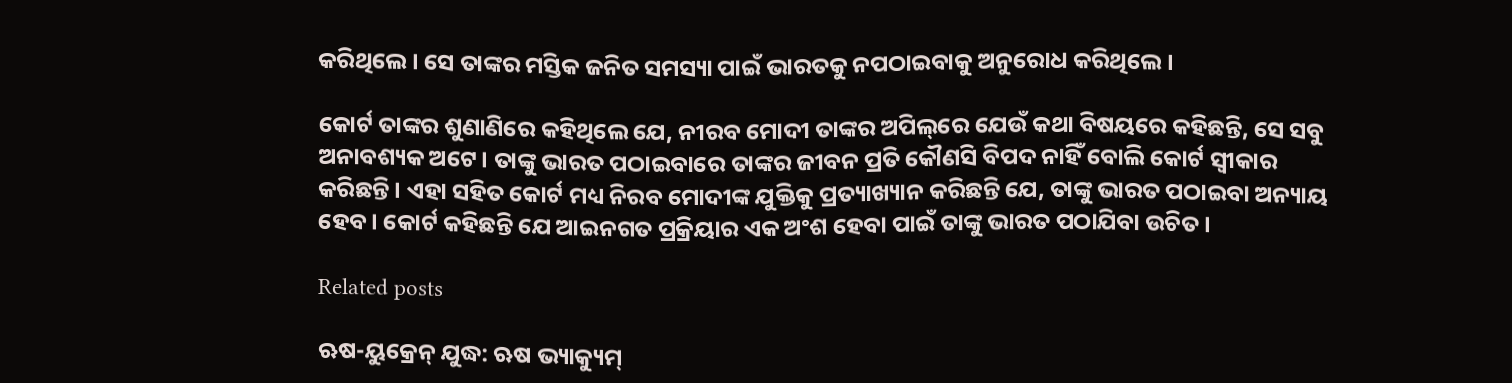କରିଥିଲେ । ସେ ତାଙ୍କର ମସ୍ତିକ ଜନିତ ସମସ୍ୟା ପାଇଁ ଭାରତକୁ ନପଠାଇବାକୁ ଅନୁରୋଧ କରିଥିଲେ ।

କୋର୍ଟ ତାଙ୍କର ଶୁଣାଣିରେ କହିଥିଲେ ଯେ, ନୀରବ ମୋଦୀ ତାଙ୍କର ଅପିଲ୍‌ରେ ଯେଉଁ କଥା ବିଷୟରେ କହିଛନ୍ତି, ସେ ସବୁ ଅନାବଶ୍ୟକ ଅଟେ। ତାଙ୍କୁ ଭାରତ ପଠାଇବାରେ ତାଙ୍କର ଜୀବନ ପ୍ରତି କୌଣସି ବିପଦ ନାହିଁ ବୋଲି କୋର୍ଟ ସ୍ୱୀକାର କରିଛନ୍ତି । ଏହା ସହିତ କୋର୍ଟ ମଧ୍ୟ ନିରବ ମୋଦୀଙ୍କ ଯୁକ୍ତିକୁ ପ୍ରତ୍ୟାଖ୍ୟାନ କରିଛନ୍ତି ଯେ, ତାଙ୍କୁ ଭାରତ ପଠାଇବା ଅନ୍ୟାୟ ହେବ। କୋର୍ଟ କହିଛନ୍ତି ଯେ ଆଇନଗତ ପ୍ରକ୍ରିୟାର ଏକ ଅଂଶ ହେବା ପାଇଁ ତାଙ୍କୁ ଭାରତ ପଠାଯିବା ଉଚିତ।

Related posts

ଋଷ-ୟୁକ୍ରେନ୍ ଯୁଦ୍ଧ: ଋଷ ଭ୍ୟାକ୍ୟୁମ୍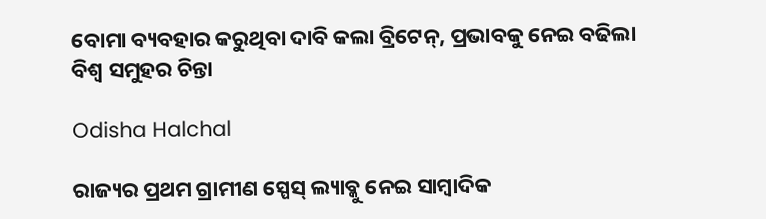ବୋମା ବ୍ୟବହାର କରୁଥିବା ଦାବି କଲା ବ୍ରିଟେନ୍‌, ପ୍ରଭାବକୁ ନେଇ ବଢିଲା ବିଶ୍ୱ ସମୁହର ଚିନ୍ତା

Odisha Halchal

ରାଜ୍ୟର ପ୍ରଥମ ଗ୍ରାମୀଣ ସ୍ପେସ୍ ଲ୍ୟାବ୍କୁ ନେଇ ସାମ୍ବାଦିକ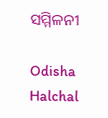ସମ୍ମିଳନୀ

Odisha Halchal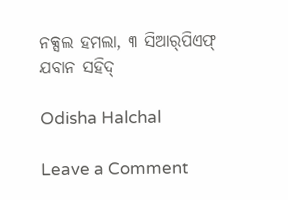ନକ୍ସଲ ହମଲା, ୩ ସିଆର୍‌ପିଏଫ୍‌ ଯବାନ ସହିଦ୍‌

Odisha Halchal

Leave a Comment